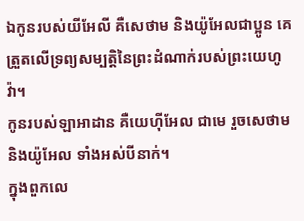ឯកូនរបស់យីអែលី គឺសេថាម និងយ៉ូអែលជាប្អូន គេត្រួតលើទ្រព្យសម្បត្តិនៃព្រះដំណាក់របស់ព្រះយេហូវ៉ា។
កូនរបស់ឡាអាដាន គឺយេហ៊ីអែល ជាមេ រួចសេថាម និងយ៉ូអែល ទាំងអស់បីនាក់។
ក្នុងពួកលេ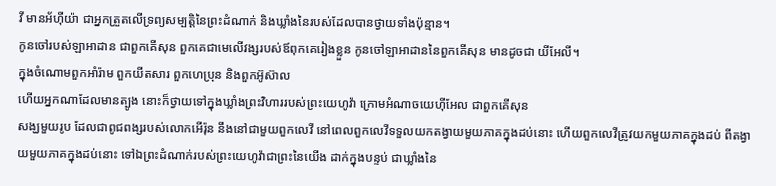វី មានអ័ហ៊ីយ៉ា ជាអ្នកត្រួតលើទ្រព្យសម្បត្តិនៃព្រះដំណាក់ និងឃ្លាំងនៃរបស់ដែលបានថ្វាយទាំងប៉ុន្មាន។
កូនចៅរបស់ឡាអាដាន ជាពួកគើសុន ពួកគេជាមេលើវង្សរបស់ឪពុកគេរៀងខ្លួន កូនចៅឡាអាដាននៃពួកគើសុន មានដូចជា យីអែលី។
ក្នុងចំណោមពួកអាំរ៉ាម ពួកយីតសារ ពួកហេប្រុន និងពួកអ៊ូស៊ាល
ហើយអ្នកណាដែលមានត្បូង នោះក៏ថ្វាយទៅក្នុងឃ្លាំងព្រះវិហាររបស់ព្រះយេហូវ៉ា ក្រោមអំណាចយេហ៊ីអែល ជាពួកគើសុន
សង្ឃមួយរូប ដែលជាពូជពង្សរបស់លោកអើរ៉ុន នឹងនៅជាមួយពួកលេវី នៅពេលពួកលេវីទទួលយកតង្វាយមួយភាគក្នុងដប់នោះ ហើយពួកលេវីត្រូវយកមួយភាគក្នុងដប់ ពីតង្វាយមួយភាគក្នុងដប់នោះ ទៅឯព្រះដំណាក់របស់ព្រះយេហូវ៉ាជាព្រះនៃយើង ដាក់ក្នុងបន្ទប់ ជាឃ្លាំងនៃ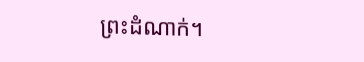ព្រះដំណាក់។